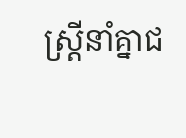ស្រ្តីនាំគ្នាជ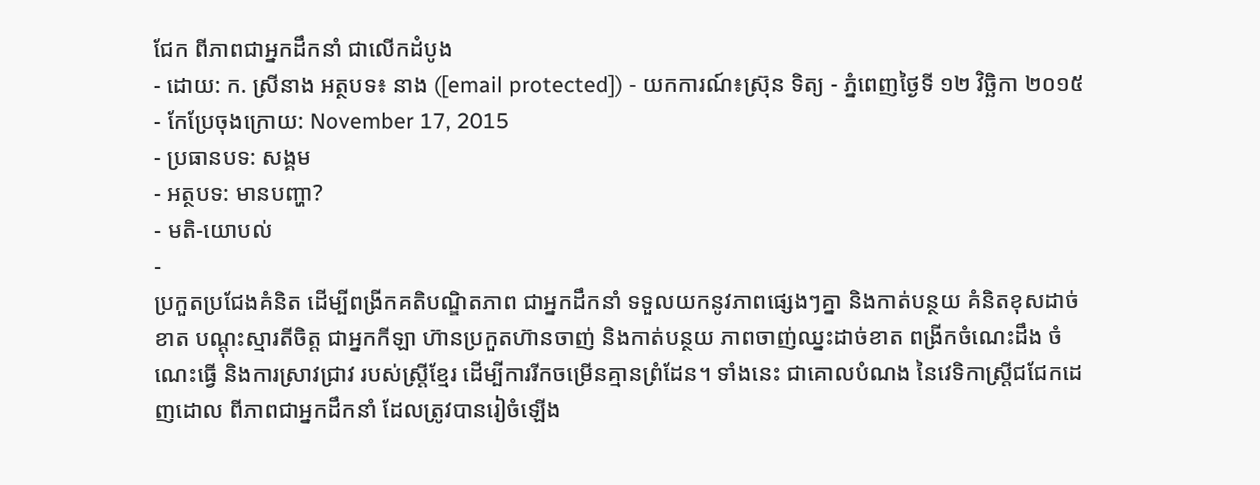ជែក ពីភាពជាអ្នកដឹកនាំ ជាលើកដំបូង
- ដោយ: ក. ស្រីនាង អត្ថបទ៖ នាង ([email protected]) - យកការណ៍៖ស្រ៊ុន ទិត្យ - ភ្នំពេញថ្ងៃទី ១២ វិច្ឆិកា ២០១៥
- កែប្រែចុងក្រោយ: November 17, 2015
- ប្រធានបទ: សង្គម
- អត្ថបទ: មានបញ្ហា?
- មតិ-យោបល់
-
ប្រកួតប្រជែងគំនិត ដើម្បីពង្រីកគតិបណ្ឌិតភាព ជាអ្នកដឹកនាំ ទទួលយកនូវភាពផ្សេងៗគ្នា និងកាត់បន្ថយ គំនិតខុសដាច់ខាត បណ្តុះស្មារតីចិត្ត ជាអ្នកកីឡា ហ៊ានប្រកួតហ៊ានចាញ់ និងកាត់បន្ថយ ភាពចាញ់ឈ្នះដាច់ខាត ពង្រីកចំណេះដឹង ចំណេះធ្វើ និងការស្រាវជ្រាវ របស់ស្រ្តីខ្មែរ ដើម្បីការរីកចម្រើនគ្មានព្រំដែន។ ទាំងនេះ ជាគោលបំណង នៃវេទិកាស្ត្រីជជែកដេញដោល ពីភាពជាអ្នកដឹកនាំ ដែលត្រូវបានរៀចំឡើង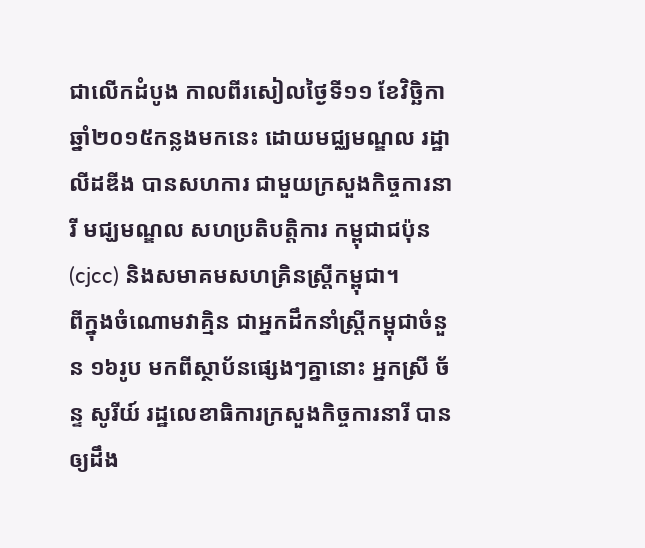ជាលើកដំបូង កាលពីរសៀលថ្ងៃទី១១ ខែវិច្ឆិកា ឆ្នាំ២០១៥កន្លងមកនេះ ដោយមជ្ឈមណ្ឌល រដ្ឋាលីដឌីង បានសហការ ជាមួយក្រសួងកិច្ចការនារី មជ្ឃមណ្ឌល សហប្រតិបត្តិការ កម្ពុជាជប៉ុន (cjcc) និងសមាគមសហគ្រិនស្រ្តីកម្ពុជា។
ពីក្នុងចំណោមវាគ្មិន ជាអ្នកដឹកនាំស្រ្តីកម្ពុជាចំនួន ១៦រូប មកពីស្ថាប័នផ្សេងៗគ្នានោះ អ្នកស្រី ច័ន្ទ សូរីយ៍ រដ្ឋលេខាធិការក្រសួងកិច្ចការនារី បានឲ្យដឹង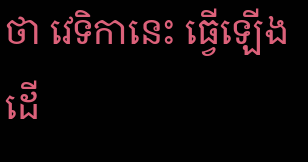ថា វេទិកានេះ ធ្វើឡើងដើ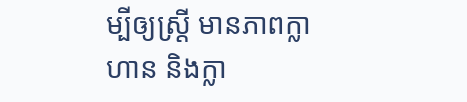ម្បីឲ្យស្រ្តី មានភាពក្លាហាន និងក្លា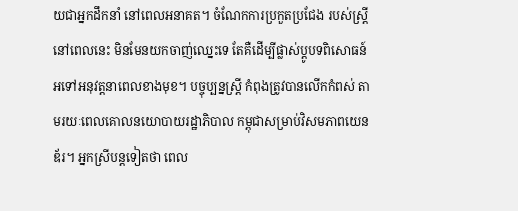យជាអ្នកដឹកនាំ នៅពេលអនាគត។ ចំណែកការប្រកួតប្រជែង របស់ស្រ្តីនៅពេលនេះ មិនមែនយកចាញ់ឈ្នេះទេ តែគឺដើម្បីផ្លាស់ប្តូបទពិសោធន៍ អទៅអនុវត្តនាពេលខាងមុខ។ បច្ចុប្បន្នស្រ្តី កំពុងត្រូវបានលើកកំពស់ តាមរយៈពេលគោលនយោបាយរដ្ឋាភិបាល កម្ពុជាសម្រាប់វិសមភាពយេនឌ័រ។ អ្នកស្រីបន្តទៀតថា ពេល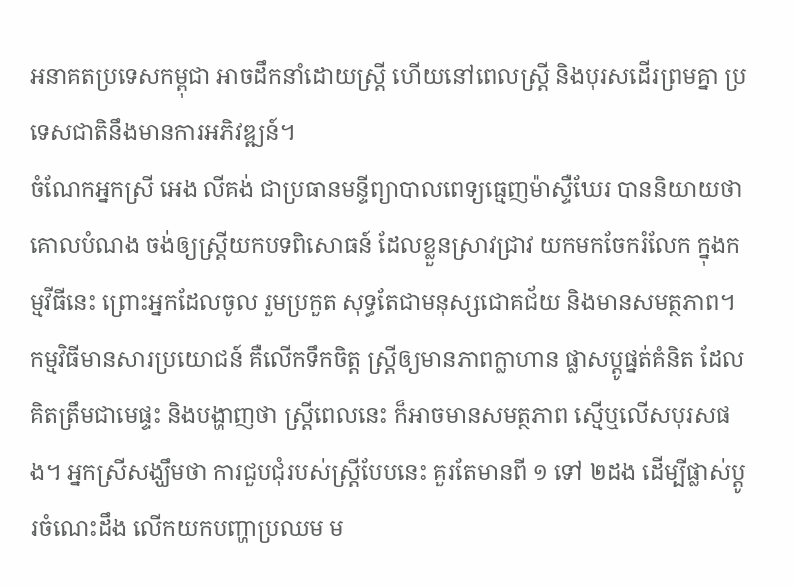អនាគតប្រទេសកម្ពុជា អាចដឹកនាំដោយស្រ្តី ហើយនៅពេលស្រ្តី និងបុរសដើរព្រមគ្នា ប្រទេសជាតិនឹងមានការអភិវឌ្ឍន៍។
ចំណែកអ្នកស្រី អេង លីគង់ ជាប្រធានមន្ទីព្យាបាលពេទ្យធ្មេញម៉ាស្ទឺឃែរ បាននិយាយថាគោលបំណង ចង់ឲ្យស្រ្តីយកបទពិសោធន៍ ដែលខ្លួនស្រាវជ្រាវ យកមកចែករំលែក ក្នុងកម្មវីធីនេះ ព្រោះអ្នកដែលចូល រួមប្រកួត សុទ្ធតែជាមនុស្សជោគជ័យ និងមានសមត្ថភាព។ កម្មវិធីមានសារប្រយោជន៍ គឺលើកទឹកចិត្ត ស្រ្តីឲ្យមានភាពក្លាហាន ផ្លាសប្តូផ្នត់គំនិត ដែលគិតត្រឹមជាមេផ្ទះ និងបង្ហាញថា ស្រ្តីពេលនេះ ក៏អាចមានសមត្ថភាព ស្មើឬលើសបុរសផង។ អ្នកស្រីសង្ឃឹមថា ការជួបជុំរបស់ស្រ្តីបែបនេះ គួរតែមានពី ១ ទៅ ២ដង ដើម្បីផ្លាស់ប្តូរចំណេះដឹង លើកយកបញ្ហាប្រឈម ម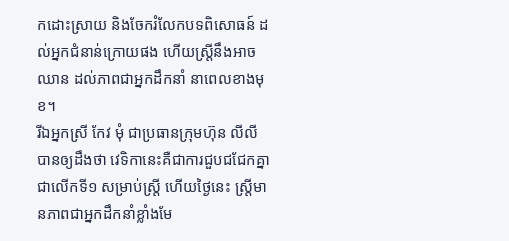កដោះស្រាយ និងចែករំលែកបទពិសោធន៍ ដល់អ្នកជំនាន់ក្រោយផង ហើយស្រ្តីនឹងអាចឈាន ដល់ភាពជាអ្នកដឹកនាំ នាពេលខាងមុខ។
រីឯអ្នកស្រី កែវ មុំ ជាប្រធានក្រុមហ៊ុន លីលី បានឲ្យដឹងថា វេទិកានេះគឺជាការជួបជជែកគ្នា ជាលើកទី១ សម្រាប់ស្រ្តី ហើយថ្ងៃនេះ ស្រ្តីមានភាពជាអ្នកដឹកនាំខ្លាំងមែ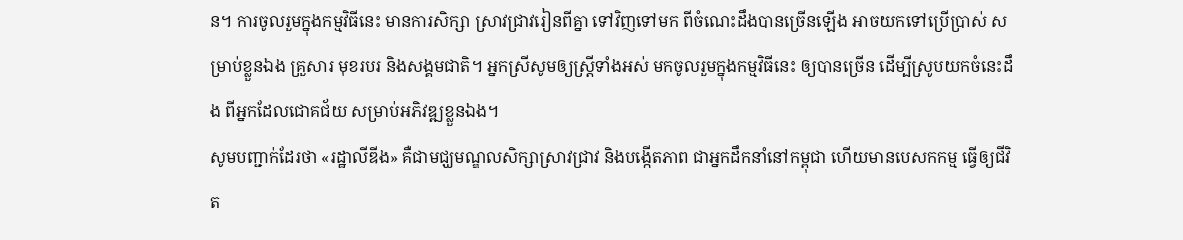ន។ ការចូលរួមក្នុងកម្មវិធីនេះ មានការសិក្សា ស្រាវជ្រាវរៀនពីគ្នា ទៅវិញទៅមក ពីចំណេះដឹងបានច្រើនឡើង អាចយកទៅប្រើប្រាស់ សម្រាប់ខ្លួនឯង គ្រួសារ មុខរបរ និងសង្គមជាតិ។ អ្នកស្រីសូមឲ្យស្រ្តីទាំងអស់ មកចូលរួមក្នុងកម្មវិធីនេះ ឲ្យបានច្រើន ដើម្បីស្រូបយកចំនេះដឹង ពីអ្នកដែលជោគជ័យ សម្រាប់អភិវឌ្ឍខ្លួនឯង។
សូមបញ្ជាក់ដែរថា «រដ្ឋាលីឌីង» គឺជាមជ្ឃមណ្ឌលសិក្សាស្រាវជ្រាវ និងបង្កើតភាព ជាអ្នកដឹកនាំនៅកម្ពុជា ហើយមានបេសកកម្ម ធ្វើឲ្យជីវិត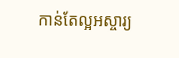កាន់តែល្អអស្ចារ្យ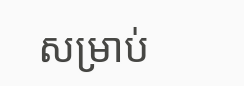សម្រាប់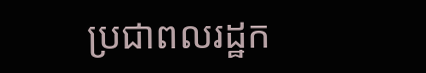ប្រជាពលរដ្ឋក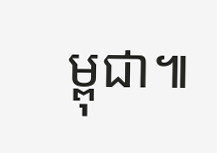ម្ពុជា៕